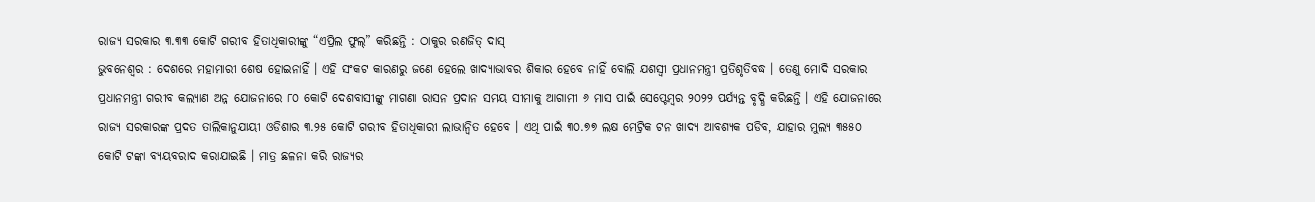ରାଜ୍ୟ ସରକାର ୩.୩୩ କୋଟି ଗରୀବ ହିତାଧିକାରୀଙ୍କୁ “ଏପ୍ରିଲ ଫୁଲ୍” କରିଛନ୍ତି : ଠାକୁର ରଣଜିତ୍ ଦାସ୍
ଭୁବନେଶ୍ୱର : ଦେଶରେ ମହାମାରୀ ଶେଷ ହୋଇନାହିଁ । ଏହି ସଂକଟ କାରଣରୁ ଜଣେ ହେଲେ ଖାଦ୍ୟାଭାବର ଶିକାର ହେବେ ନାହିଁ ବୋଲି ଯଶସ୍ୱୀ ପ୍ରଧାନମନ୍ତ୍ରୀ ପ୍ରତିଶୃତିବଦ୍ଧ । ତେଣୁ ମୋଦି ସରକାର ପ୍ରଧାନମନ୍ତ୍ରୀ ଗରୀବ କଲ୍ୟାଣ ଅନ୍ନ ଯୋଜନାରେ ୮୦ କୋଟି ଦେଶବାସୀଙ୍କୁ ମାଗଣା ରାସନ ପ୍ରଦାନ ସମୟ ସୀମାକୁ ଆଗାମୀ ୬ ମାସ ପାଇଁ ସେପ୍ଟେମ୍ବର ୨୦୨୨ ପର୍ଯ୍ୟନ୍ତ ବୃଦ୍ଧି କରିଛନ୍ତି । ଏହି ଯୋଜନାରେ ରାଜ୍ୟ ସରକାରଙ୍କ ପ୍ରଦତ ତାଲିକାନୁଯାୟୀ ଓଡିଶାର ୩.୨୫ କୋଟି ଗରୀବ ହିତାଧିକାରୀ ଲାଭାନ୍ୱିତ ହେବେ । ଏଥି ପାଇଁ ୩୦.୭୭ ଲକ୍ଷ ମେଟ୍ରିକ ଟନ ଖାଦ୍ୟ ଆବଶ୍ୟକ ପଡିବ, ଯାହାର ମୁଲ୍ୟ ୩୫୫୦ କୋଟି ଟଙ୍କା ବ୍ୟୟବରାଦ କରାଯାଇଛି । ମାତ୍ର ଛଳନା କରି ରାଜ୍ୟର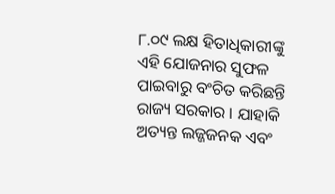୮.୦୯ ଲକ୍ଷ ହିତାଧିକାରୀଙ୍କୁ ଏହି ଯୋଜନାର ସୁଫଳ ପାଇବାରୁ ବଂଚିତ କରିଛନ୍ତି ରାଜ୍ୟ ସରକାର । ଯାହାକି ଅତ୍ୟନ୍ତ ଲଜ୍ଜଜନକ ଏବଂ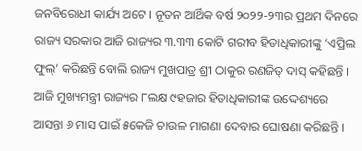ଜନବିରୋଧୀ କାର୍ଯ୍ୟ ଅଟେ । ନୂତନ ଆର୍ଥିକ ବର୍ଷ ୨୦୨୨-୨୩ର ପ୍ରଥମ ଦିନରେ ରାଜ୍ୟ ସରକାର ଆଜି ରାଜ୍ୟର ୩.୩୩ କୋଟି ଗରୀବ ହିତାଧିକାରୀଙ୍କୁ ‘ଏପ୍ରିଲ ଫୁଲ୍’ କରିଛନ୍ତି ବୋଲି ରାଜ୍ୟ ମୁଖପାତ୍ର ଶ୍ରୀ ଠାକୁର ରଣଜିତ୍ ଦାସ୍ କହିଛନ୍ତି ।
ଆଜି ମୁଖ୍ୟମନ୍ତ୍ରୀ ରାଜ୍ୟର ୮ଲକ୍ଷ ୯ହଜାର ହିତାଧିକାରୀଙ୍କ ଉଦ୍ଦେଶ୍ୟରେ ଆସନ୍ତା ୬ ମାସ ପାଇଁ ୫କେଜି ଚାଉଳ ମାଗଣା ଦେବାର ଘୋଷଣା କରିଛନ୍ତି ।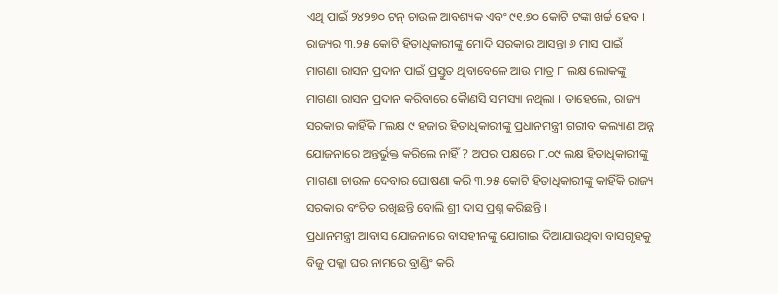ଏଥି ପାଇଁ ୨୪୨୭୦ ଟନ୍ ଚାଉଳ ଆବଶ୍ୟକ ଏବଂ ୯୧.୭୦ କୋଟି ଟଙ୍କା ଖର୍ଚ୍ଚ ହେବ । ରାଜ୍ୟର ୩.୨୫ କୋଟି ହିତାଧିକାରୀଙ୍କୁ ମୋଦି ସରକାର ଆସନ୍ତା ୬ ମାସ ପାଇଁ ମାଗଣା ରାସନ ପ୍ରଦାନ ପାଇଁ ପ୍ରସ୍ତୁତ ଥିବାବେଳେ ଆଉ ମାତ୍ର ୮ ଲକ୍ଷ ଲୋକଙ୍କୁ ମାଗଣା ରାସନ ପ୍ରଦାନ କରିବାରେ କୈାଣସି ସମସ୍ୟା ନଥିଲା । ତାହେଲେ, ରାଜ୍ୟ ସରକାର କାହିଁକି ୮ଲକ୍ଷ ୯ ହଜାର ହିତାଧିକାରୀଙ୍କୁ ପ୍ରଧାନମନ୍ତ୍ରୀ ଗରୀବ କଲ୍ୟାଣ ଅନ୍ନ ଯୋଜନାରେ ଅନ୍ତର୍ଭୁକ୍ତ କରିଲେ ନାହିଁ ? ଅପର ପକ୍ଷରେ ୮.୦୯ ଲକ୍ଷ ହିତାଧିକାରୀଙ୍କୁ ମାଗଣା ଚାଉଳ ଦେବାର ଘୋଷଣା କରି ୩.୨୫ କୋଟି ହିତାଧିକାରୀଙ୍କୁ କାହିଁକି ରାଜ୍ୟ ସରକାର ବଂଚିତ ରଖିଛନ୍ତି ବୋଲି ଶ୍ରୀ ଦାସ ପ୍ରଶ୍ନ କରିଛନ୍ତି ।
ପ୍ରଧାନମନ୍ତ୍ରୀ ଆବାସ ଯୋଜନାରେ ବାସହୀନଙ୍କୁ ଯୋଗାଇ ଦିଆଯାଉଥିବା ବାସଗୃହକୁ ବିଜୁ ପକ୍କା ଘର ନାମରେ ବ୍ରାଣ୍ଡିଂ କରି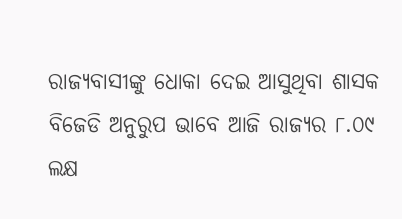ରାଜ୍ୟବାସୀଙ୍କୁ ଧୋକା ଦେଇ ଆସୁଥିବା ଶାସକ ବିଜେଡି ଅନୁରୁପ ଭାବେ ଆଜି ରାଜ୍ୟର ୮.୦୯ ଲକ୍ଷ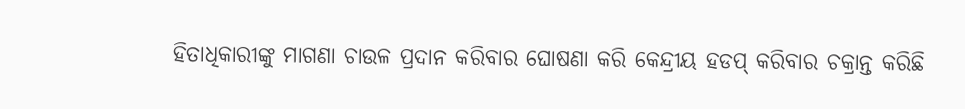ହିତାଧିକାରୀଙ୍କୁ ମାଗଣା ଚାଉଳ ପ୍ରଦାନ କରିବାର ଘୋଷଣା କରି କେନ୍ଦ୍ରୀୟ ହଡପ୍ କରିବାର ଚକ୍ରାନ୍ତ କରିଛି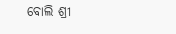ବୋଲି ଶ୍ରୀ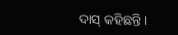ଦାସ୍ କହିଛନ୍ତି ।